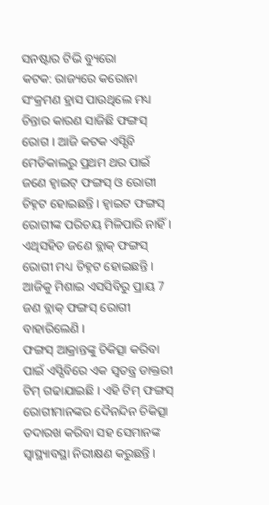ସନଷ୍ଟାର ଟିଭି ବ୍ୟୁରୋ
କଟକ: ରାଜ୍ୟରେ କରୋନା ସଂକ୍ରମଣ ହ୍ରାସ ପାଉଥିଲେ ମଧ୍ୟ ଚିନ୍ତାର କାରଣ ସାଜିଛି ଫଙ୍ଗସ୍ ରୋଗ । ଆଜି କଟକ ଏସ୍ସିବି ମେଡିକାଲରୁ ପ୍ରଥମ ଥର ପାଇଁ ଜଣେ ହ୍ୱାଇଟ୍ ଫଙ୍ଗସ୍ ଓ ରୋଗୀ ଚିହ୍ନଟ ହୋଇଛନ୍ତି । ହ୍ୱାଇଟ ଫଙ୍ଗସ୍ ରୋଗୀଙ୍କ ପରିଚୟ ମିଳିପାରି ନାହିଁ । ଏଥିସହିତ ଜଣେ ବ୍ଲାକ୍ ଫଙ୍ଗସ୍ ରୋଗୀ ମଧ୍ୟ ଚିହ୍ନଟ ହୋଇଛନ୍ତି । ଆଜିକୁ ମିଶାଇ ଏସସିବିରୁ ପ୍ରାୟ 7 ଜଣ ବ୍ଲାକ୍ ଫଙ୍ଗସ୍ ରୋଗୀ ବାହାରିଲେଣି ।
ଫଙ୍ଗସ୍ ଆକ୍ରାନ୍ତଙ୍କୁ ଚିକିତ୍ସା କରିବା ପାଇଁ ଏସ୍ସିବିରେ ଏକ ସ୍ୱତନ୍ତ୍ର ଡାକ୍ତରୀ ଟିମ୍ ଗଢାଯାଇଛି । ଏହି ଟିମ୍ ଫଙ୍ଗସ୍ ରୋଗୀମାନଙ୍କର ଦୈନନ୍ଦିନ ଚିକିତ୍ସା ତଦାରଖ କରିବା ସହ ସେମାନଙ୍କ ସ୍ୱାସ୍ଥ୍ୟାବସ୍ଥା ନିରୀକ୍ଷଣ କରୁଛନ୍ତି ।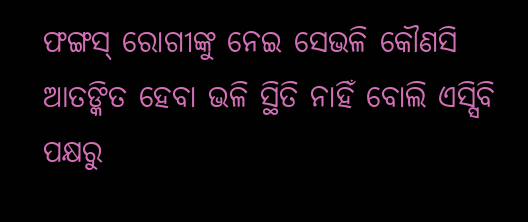ଫଙ୍ଗସ୍ ରୋଗୀଙ୍କୁ ନେଇ ସେଭଳି କୌଣସି ଆତଙ୍କିତ ହେବା ଭଳି ସ୍ଥିତି ନାହିଁ ବୋଲି ଏସ୍ସିବି ପକ୍ଷରୁ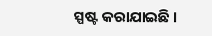ସ୍ପଷ୍ଟ କରାଯାଇଛି ।